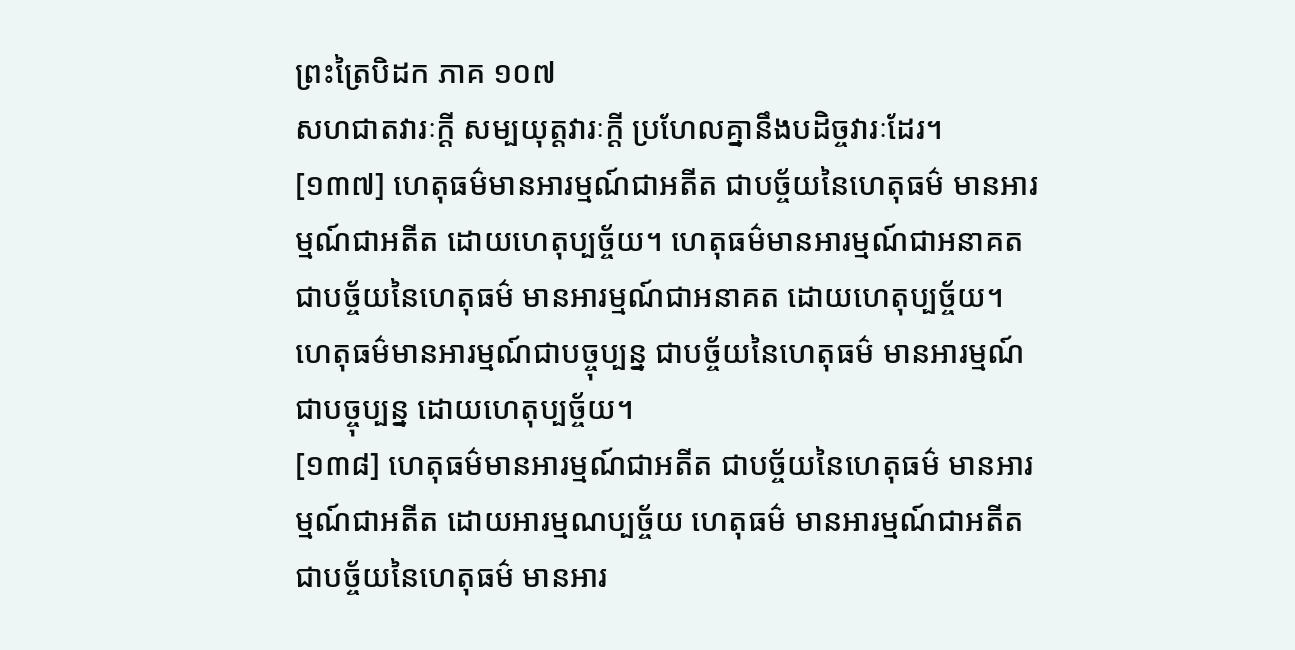ព្រះត្រៃបិដក ភាគ ១០៧
សហជាតវារៈក្តី សម្បយុត្តវារៈក្តី ប្រហែលគ្នានឹងបដិច្ចវារៈដែរ។
[១៣៧] ហេតុធម៌មានអារម្មណ៍ជាអតីត ជាបច្ច័យនៃហេតុធម៌ មានអារម្មណ៍ជាអតីត ដោយហេតុប្បច្ច័យ។ ហេតុធម៌មានអារម្មណ៍ជាអនាគត ជាបច្ច័យនៃហេតុធម៌ មានអារម្មណ៍ជាអនាគត ដោយហេតុប្បច្ច័យ។ ហេតុធម៌មានអារម្មណ៍ជាបច្ចុប្បន្ន ជាបច្ច័យនៃហេតុធម៌ មានអារម្មណ៍ជាបច្ចុប្បន្ន ដោយហេតុប្បច្ច័យ។
[១៣៨] ហេតុធម៌មានអារម្មណ៍ជាអតីត ជាបច្ច័យនៃហេតុធម៌ មានអារម្មណ៍ជាអតីត ដោយអារម្មណប្បច្ច័យ ហេតុធម៌ មានអារម្មណ៍ជាអតីត ជាបច្ច័យនៃហេតុធម៌ មានអារ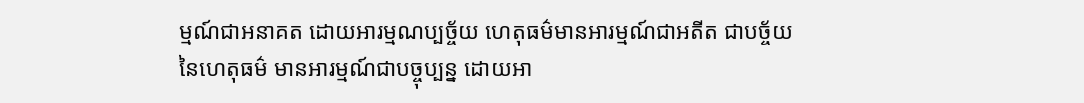ម្មណ៍ជាអនាគត ដោយអារម្មណប្បច្ច័យ ហេតុធម៌មានអារម្មណ៍ជាអតីត ជាបច្ច័យនៃហេតុធម៌ មានអារម្មណ៍ជាបច្ចុប្បន្ន ដោយអា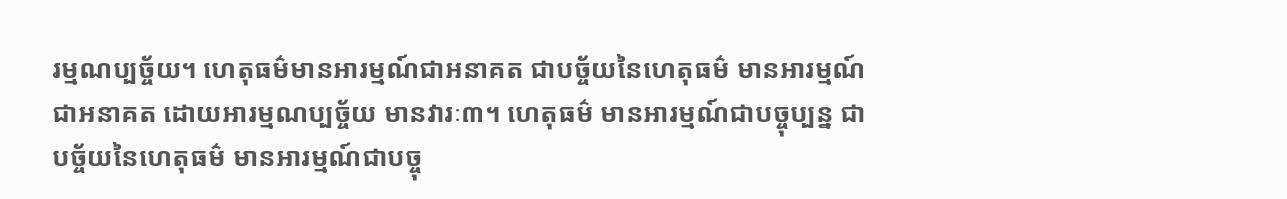រម្មណប្បច្ច័យ។ ហេតុធម៌មានអារម្មណ៍ជាអនាគត ជាបច្ច័យនៃហេតុធម៌ មានអារម្មណ៍ជាអនាគត ដោយអារម្មណប្បច្ច័យ មានវារៈ៣។ ហេតុធម៌ មានអារម្មណ៍ជាបច្ចុប្បន្ន ជាបច្ច័យនៃហេតុធម៌ មានអារម្មណ៍ជាបច្ចុ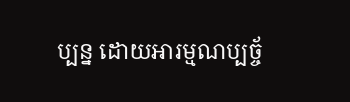ប្បន្ន ដោយអារម្មណប្បច្ច័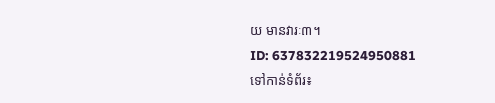យ មានវារៈ៣។
ID: 637832219524950881
ទៅកាន់ទំព័រ៖